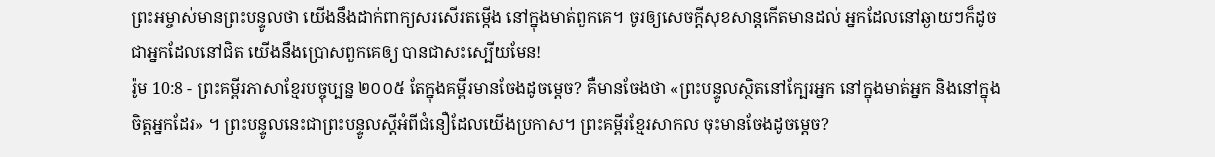ព្រះអម្ចាស់មានព្រះបន្ទូលថា យើងនឹងដាក់ពាក្យសរសើរតម្កើង នៅក្នុងមាត់ពួកគេ។ ចូរឲ្យសេចក្ដីសុខសាន្តកើតមានដល់ អ្នកដែលនៅឆ្ងាយៗក៏ដូចជាអ្នកដែលនៅជិត យើងនឹងប្រោសពួកគេឲ្យ បានជាសះស្បើយមែន!
រ៉ូម 10:8 - ព្រះគម្ពីរភាសាខ្មែរបច្ចុប្បន្ន ២០០៥ តែក្នុងគម្ពីរមានចែងដូចម្ដេច? គឺមានចែងថា «ព្រះបន្ទូលស្ថិតនៅក្បែរអ្នក នៅក្នុងមាត់អ្នក និងនៅក្នុងចិត្តអ្នកដែរ» ។ ព្រះបន្ទូលនេះជាព្រះបន្ទូលស្ដីអំពីជំនឿដែលយើងប្រកាស។ ព្រះគម្ពីរខ្មែរសាកល ចុះមានចែងដូចម្ដេច?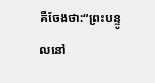គឺចែងថា:“ព្រះបន្ទូលនៅ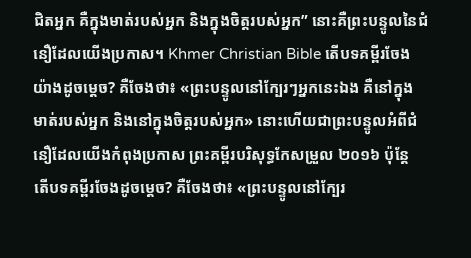ជិតអ្នក គឺក្នុងមាត់របស់អ្នក និងក្នុងចិត្តរបស់អ្នក” នោះគឺព្រះបន្ទូលនៃជំនឿដែលយើងប្រកាស។ Khmer Christian Bible តើបទគម្ពីរចែងយ៉ាងដូចម្ដេច? គឺចែងថា៖ «ព្រះបន្ទូលនៅក្បែរៗអ្នកនេះឯង គឺនៅក្នុងមាត់របស់អ្នក និងនៅក្នុងចិត្តរបស់អ្នក» នោះហើយជាព្រះបន្ទូលអំពីជំនឿដែលយើងកំពុងប្រកាស ព្រះគម្ពីរបរិសុទ្ធកែសម្រួល ២០១៦ ប៉ុន្ដែ តើបទគម្ពីរចែងដូចម្តេច? គឺចែងថា៖ «ព្រះបន្ទូលនៅក្បែរ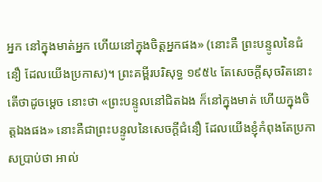អ្នក នៅក្នុងមាត់អ្នក ហើយនៅក្នុងចិត្តអ្នកផង» (នោះគឺ ព្រះបន្ទូលនៃជំនឿ ដែលយើងប្រកាស)។ ព្រះគម្ពីរបរិសុទ្ធ ១៩៥៤ តែសេចក្ដីសុចរិតនោះ តើថាដូចម្តេច នោះថា «ព្រះបន្ទូលនៅជិតឯង ក៏នៅក្នុងមាត់ ហើយក្នុងចិត្តឯងផង» នោះគឺជាព្រះបន្ទូលនៃសេចក្ដីជំនឿ ដែលយើងខ្ញុំកំពុងតែប្រកាសប្រាប់ថា អាល់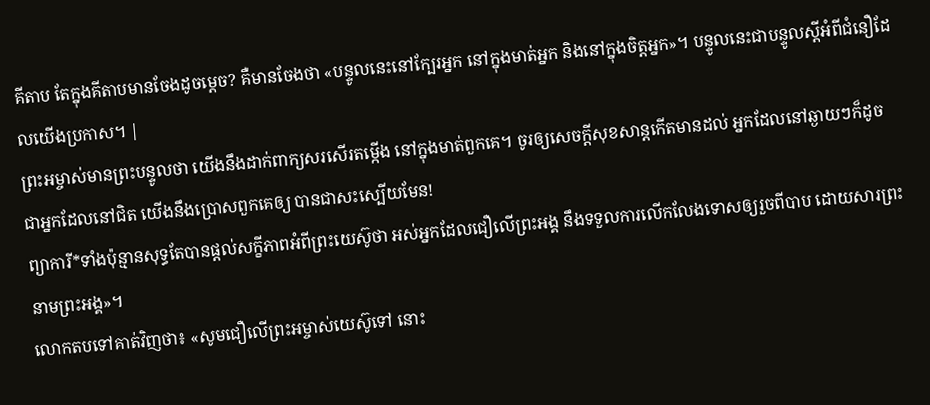គីតាប តែក្នុងគីតាបមានចែងដូចម្ដេច? គឺមានចែងថា «បន្ទូលនេះនៅក្បែរអ្នក នៅក្នុងមាត់អ្នក និងនៅក្នុងចិត្ដអ្នក»។ បន្ទូលនេះជាបន្ទូលស្ដីអំពីជំនឿដែលយើងប្រកាស។ |
ព្រះអម្ចាស់មានព្រះបន្ទូលថា យើងនឹងដាក់ពាក្យសរសើរតម្កើង នៅក្នុងមាត់ពួកគេ។ ចូរឲ្យសេចក្ដីសុខសាន្តកើតមានដល់ អ្នកដែលនៅឆ្ងាយៗក៏ដូចជាអ្នកដែលនៅជិត យើងនឹងប្រោសពួកគេឲ្យ បានជាសះស្បើយមែន!
ព្យាការី*ទាំងប៉ុន្មានសុទ្ធតែបានផ្ដល់សក្ខីភាពអំពីព្រះយេស៊ូថា អស់អ្នកដែលជឿលើព្រះអង្គ នឹងទទួលការលើកលែងទោសឲ្យរួចពីបាប ដោយសារព្រះនាមព្រះអង្គ»។
លោកតបទៅគាត់វិញថា៖ «សូមជឿលើព្រះអម្ចាស់យេស៊ូទៅ នោះ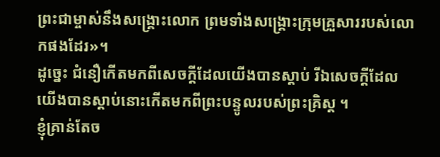ព្រះជាម្ចាស់នឹងសង្គ្រោះលោក ព្រមទាំងសង្គ្រោះក្រុមគ្រួសាររបស់លោកផងដែរ»។
ដូច្នេះ ជំនឿកើតមកពីសេចក្ដីដែលយើងបានស្ដាប់ រីឯសេចក្ដីដែលយើងបានស្ដាប់នោះកើតមកពីព្រះបន្ទូលរបស់ព្រះគ្រិស្ត ។
ខ្ញុំគ្រាន់តែច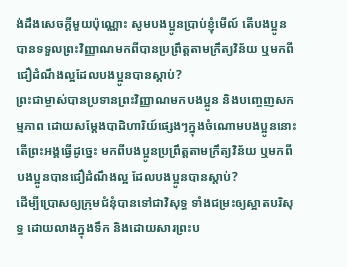ង់ដឹងសេចក្ដីមួយប៉ុណ្ណោះ សូមបងប្អូនប្រាប់ខ្ញុំមើល៍ តើបងប្អូនបានទទួលព្រះវិញ្ញាណមកពីបានប្រព្រឹត្តតាមក្រឹត្យវិន័យ ឬមកពីជឿដំណឹងល្អដែលបងប្អូនបានស្ដាប់?
ព្រះជាម្ចាស់បានប្រទានព្រះវិញ្ញាណមកបងប្អូន និងបញ្ចេញសកម្មភាព ដោយសម្តែងបាដិហារិយ៍ផ្សេងៗក្នុងចំណោមបងប្អូននោះ តើព្រះអង្គធ្វើដូច្នេះ មកពីបងប្អូនប្រព្រឹត្តតាមក្រឹត្យវិន័យ ឬមកពីបងប្អូនបានជឿដំណឹងល្អ ដែលបងប្អូនបានស្ដាប់?
ដើម្បីប្រោសឲ្យក្រុមជំនុំបានទៅជាវិសុទ្ធ ទាំងជម្រះឲ្យស្អាតបរិសុទ្ធ ដោយលាងក្នុងទឹក និងដោយសារព្រះប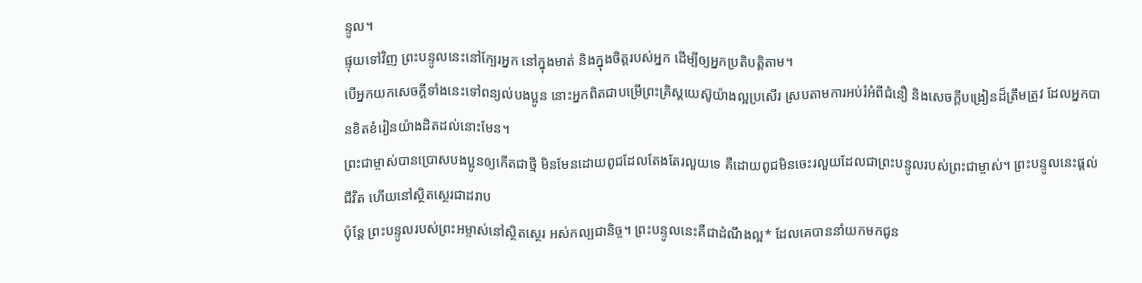ន្ទូល។
ផ្ទុយទៅវិញ ព្រះបន្ទូលនេះនៅក្បែរអ្នក នៅក្នុងមាត់ និងក្នុងចិត្តរបស់អ្នក ដើម្បីឲ្យអ្នកប្រតិបត្តិតាម។
បើអ្នកយកសេចក្ដីទាំងនេះទៅពន្យល់បងប្អូន នោះអ្នកពិតជាបម្រើព្រះគ្រិស្តយេស៊ូយ៉ាងល្អប្រសើរ ស្របតាមការអប់រំអំពីជំនឿ និងសេចក្ដីបង្រៀនដ៏ត្រឹមត្រូវ ដែលអ្នកបានខិតខំរៀនយ៉ាងដិតដល់នោះមែន។
ព្រះជាម្ចាស់បានប្រោសបងប្អូនឲ្យកើតជាថ្មី មិនមែនដោយពូជដែលតែងតែរលួយទេ គឺដោយពូជមិនចេះរលួយដែលជាព្រះបន្ទូលរបស់ព្រះជាម្ចាស់។ ព្រះបន្ទូលនេះផ្ដល់ជីវិត ហើយនៅស្ថិតស្ថេរជាដរាប
ប៉ុន្តែ ព្រះបន្ទូលរបស់ព្រះអម្ចាស់នៅស្ថិតស្ថេរ អស់កល្បជានិច្ច។ ព្រះបន្ទូលនេះគឺជាដំណឹងល្អ* ដែលគេបាននាំយកមកជូន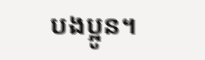បងប្អូន។